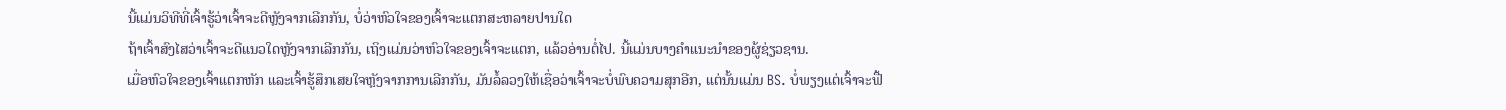ນີ້ແມ່ນວິທີທີ່ເຈົ້າຮູ້ວ່າເຈົ້າຈະດີຫຼັງຈາກເລີກກັນ, ບໍ່ວ່າຫົວໃຈຂອງເຈົ້າຈະແຕກສະຫລາຍປານໃດ
ຖ້າເຈົ້າສົງໄສວ່າເຈົ້າຈະດີແນວໃດຫຼັງຈາກເລີກກັນ, ເຖິງແມ່ນວ່າຫົວໃຈຂອງເຈົ້າຈະແຕກ, ແລ້ວອ່ານຕໍ່ໄປ. ນີ້ແມ່ນບາງຄໍາແນະນໍາຂອງຜູ້ຊ່ຽວຊານ.
ເມື່ອຫົວໃຈຂອງເຈົ້າແຕກຫັກ ແລະເຈົ້າຮູ້ສຶກເສຍໃຈຫຼັງຈາກການເລີກກັນ, ມັນລໍ້ລວງໃຫ້ເຊື່ອວ່າເຈົ້າຈະບໍ່ພົບຄວາມສຸກອີກ, ແຕ່ນັ້ນແມ່ນ BS. ບໍ່ພຽງແຕ່ເຈົ້າຈະຟື້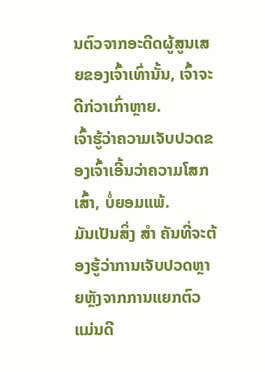ນຕົວຈາກອະດີດຜູ້ສູນເສຍຂອງເຈົ້າເທົ່ານັ້ນ, ເຈົ້າຈະດີກ່ວາເກົ່າຫຼາຍ.
ເຈົ້າຮູ້ວ່າຄວາມເຈັບປວດຂອງເຈົ້າເອີ້ນວ່າຄວາມໂສກເສົ້າ, ບໍ່ຍອມແພ້.
ມັນເປັນສິ່ງ ສຳ ຄັນທີ່ຈະຕ້ອງຮູ້ວ່າການເຈັບປວດຫຼາຍຫຼັງຈາກການແຍກຕົວແມ່ນດີ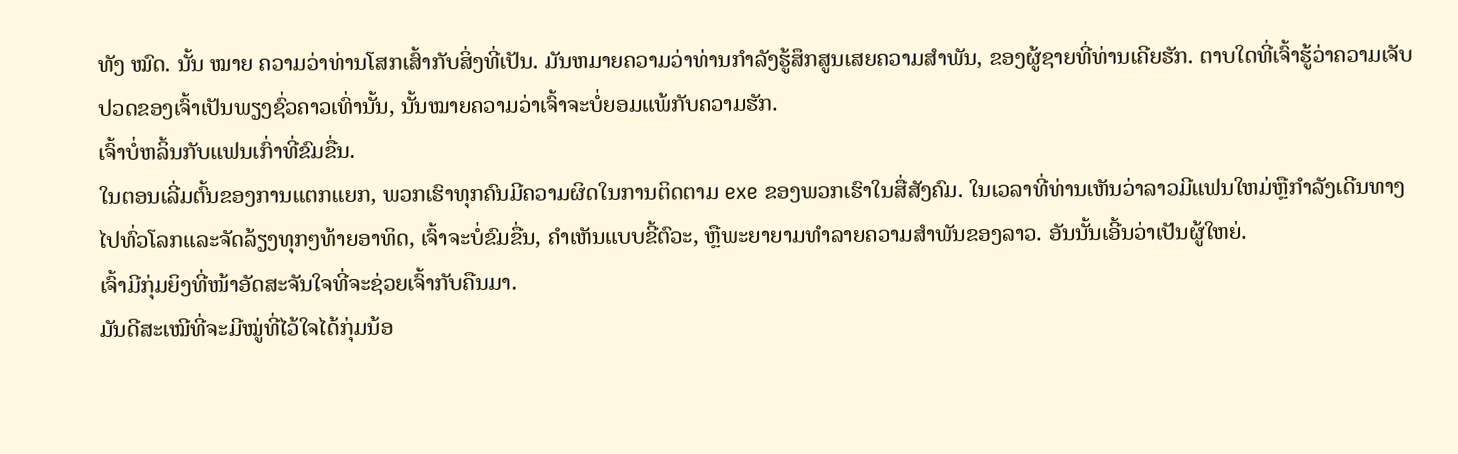ທັງ ໝົດ. ນັ້ນ ໝາຍ ຄວາມວ່າທ່ານໂສກເສົ້າກັບສິ່ງທີ່ເປັນ. ມັນຫມາຍຄວາມວ່າທ່ານກໍາລັງຮູ້ສຶກສູນເສຍຄວາມສໍາພັນ, ຂອງຜູ້ຊາຍທີ່ທ່ານເຄີຍຮັກ. ຕາບໃດທີ່ເຈົ້າຮູ້ວ່າຄວາມເຈັບປວດຂອງເຈົ້າເປັນພຽງຊົ່ວຄາວເທົ່ານັ້ນ, ນັ້ນໝາຍຄວາມວ່າເຈົ້າຈະບໍ່ຍອມແພ້ກັບຄວາມຮັກ.
ເຈົ້າບໍ່ຫລິ້ນກັບແຟນເກົ່າທີ່ຂົມຂື່ນ.
ໃນຕອນເລີ່ມຕົ້ນຂອງການແຕກແຍກ, ພວກເຮົາທຸກຄົນມີຄວາມຜິດໃນການຕິດຕາມ exe ຂອງພວກເຮົາໃນສື່ສັງຄົມ. ໃນເວລາທີ່ທ່ານເຫັນວ່າລາວມີແຟນໃຫມ່ຫຼືກໍາລັງເດີນທາງໄປທົ່ວໂລກແລະຈັດລ້ຽງທຸກໆທ້າຍອາທິດ, ເຈົ້າຈະບໍ່ຂົມຂື່ນ, ຄໍາເຫັນແບບຂີ້ຕົວະ, ຫຼືພະຍາຍາມທໍາລາຍຄວາມສໍາພັນຂອງລາວ. ອັນນັ້ນເອີ້ນວ່າເປັນຜູ້ໃຫຍ່.
ເຈົ້າມີກຸ່ມຍິງທີ່ໜ້າອັດສະຈັນໃຈທີ່ຈະຊ່ວຍເຈົ້າກັບຄືນມາ.
ມັນດີສະເໝີທີ່ຈະມີໝູ່ທີ່ໄວ້ໃຈໄດ້ກຸ່ມນ້ອ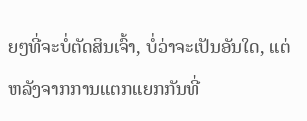ຍໆທີ່ຈະບໍ່ຕັດສິນເຈົ້າ, ບໍ່ວ່າຈະເປັນອັນໃດ, ແຕ່ຫລັງຈາກການແຕກແຍກກັນທີ່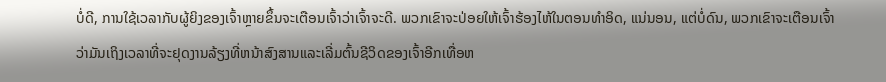ບໍ່ດີ, ການໃຊ້ເວລາກັບຜູ້ຍິງຂອງເຈົ້າຫຼາຍຂຶ້ນຈະເຕືອນເຈົ້າວ່າເຈົ້າຈະດີ. ພວກເຂົາຈະປ່ອຍໃຫ້ເຈົ້າຮ້ອງໄຫ້ໃນຕອນທໍາອິດ, ແນ່ນອນ, ແຕ່ບໍ່ດົນ, ພວກເຂົາຈະເຕືອນເຈົ້າວ່າມັນເຖິງເວລາທີ່ຈະຢຸດງານລ້ຽງທີ່ຫນ້າສົງສານແລະເລີ່ມຕົ້ນຊີວິດຂອງເຈົ້າອີກເທື່ອຫ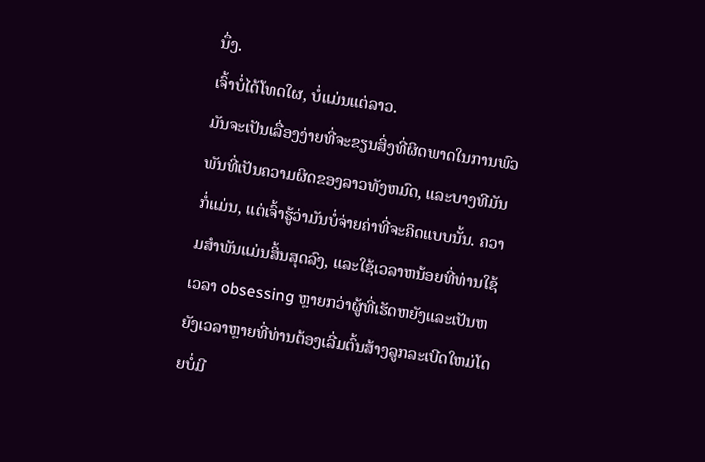ນຶ່ງ.
ເຈົ້າບໍ່ໄດ້ໂທດໃຜ, ບໍ່ແມ່ນແຕ່ລາວ.
ມັນຈະເປັນເລື່ອງງ່າຍທີ່ຈະຂຽນສິ່ງທີ່ຜິດພາດໃນການພົວພັນທີ່ເປັນຄວາມຜິດຂອງລາວທັງຫມົດ, ແລະບາງທີມັນກໍ່ແມ່ນ, ແຕ່ເຈົ້າຮູ້ວ່າມັນບໍ່ຈ່າຍຄ່າທີ່ຈະຄິດແບບນັ້ນ. ຄວາມສໍາພັນແມ່ນສິ້ນສຸດລົງ, ແລະໃຊ້ເວລາຫນ້ອຍທີ່ທ່ານໃຊ້ເວລາ obsessing ຫຼາຍກວ່າຜູ້ທີ່ເຮັດຫຍັງແລະເປັນຫຍັງເວລາຫຼາຍທີ່ທ່ານຕ້ອງເລີ່ມຕົ້ນສ້າງລູກລະເບີດໃຫມ່ໂດຍບໍ່ມີ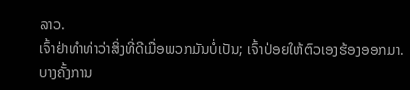ລາວ.
ເຈົ້າຢ່າທຳທ່າວ່າສິ່ງທີ່ດີເມື່ອພວກມັນບໍ່ເປັນ; ເຈົ້າປ່ອຍໃຫ້ຕົວເອງຮ້ອງອອກມາ.
ບາງຄັ້ງການ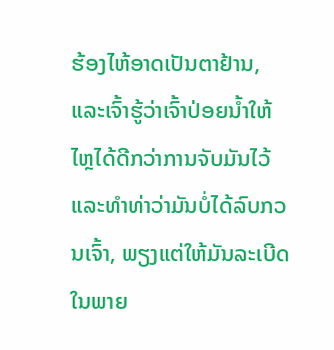ຮ້ອງໄຫ້ອາດເປັນຕາຢ້ານ, ແລະເຈົ້າຮູ້ວ່າເຈົ້າປ່ອຍນໍ້າໃຫ້ໄຫຼໄດ້ດີກວ່າການຈັບມັນໄວ້ ແລະທຳທ່າວ່າມັນບໍ່ໄດ້ລົບກວນເຈົ້າ, ພຽງແຕ່ໃຫ້ມັນລະເບີດໃນພາຍ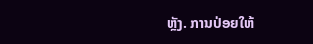ຫຼັງ. ການປ່ອຍໃຫ້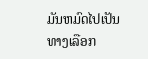ມັນຫມົດໄປເປັນທາງເລືອກ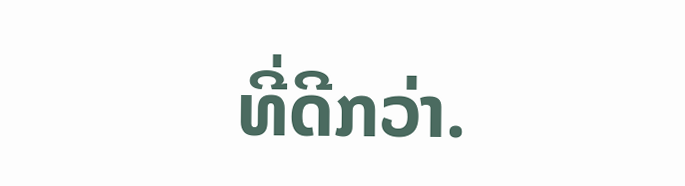ທີ່ດີກວ່າ.